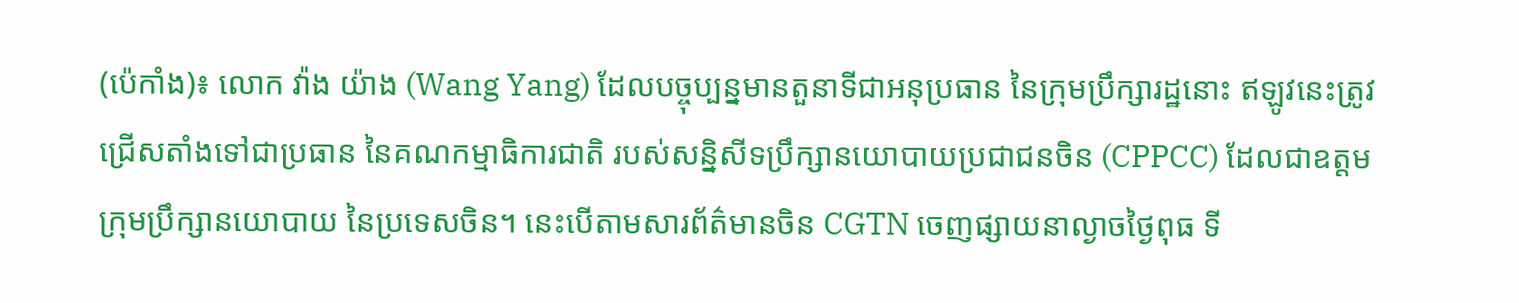(ប៉េកាំង)៖ លោក វ៉ាង យ៉ាង (Wang Yang) ដែលបច្ចុប្បន្នមានតួនាទីជាអនុប្រធាន នៃក្រុមប្រឹក្សារដ្ឋនោះ ឥឡូវនេះត្រូវជ្រើសតាំងទៅជាប្រធាន នៃគណកម្មាធិការជាតិ របស់សន្និសីទប្រឹក្សានយោបាយប្រជាជនចិន (CPPCC) ដែលជាឧត្តមក្រុមប្រឹក្សានយោបាយ នៃប្រទេសចិន។ នេះបើតាមសារព័ត៌មានចិន CGTN ចេញផ្សាយនាល្ងាចថ្ងៃពុធ ទី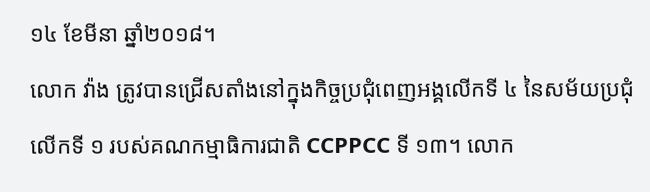១៤ ខែមីនា ឆ្នាំ២០១៨។
លោក វ៉ាង ត្រូវបានជ្រើសតាំងនៅក្នុងកិច្ចប្រជុំពេញអង្គលើកទី ៤ នៃសម័យប្រជុំលើកទី ១ របស់គណកម្មាធិការជាតិ CCPPCC ទី ១៣។ លោក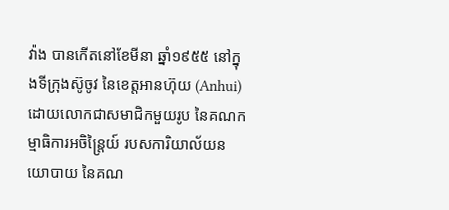វ៉ាង បានកើតនៅខែមីនា ឆ្នាំ១៩៥៥ នៅក្នុងទីក្រុងស៊ូចូវ នៃខេត្តអានហ៊ុយ (Anhui) ដោយលោកជាសមាជិកមួយរូប នៃគណកម្មាធិការអចិន្ត្រៃយ៍ របសការិយាល័យនយោបាយ នៃគណ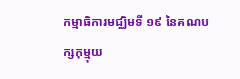កម្មាធិការមជ្ឈិមទី ១៩ នៃគណបក្សកុម្មុយ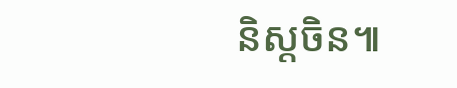និស្តចិន៕